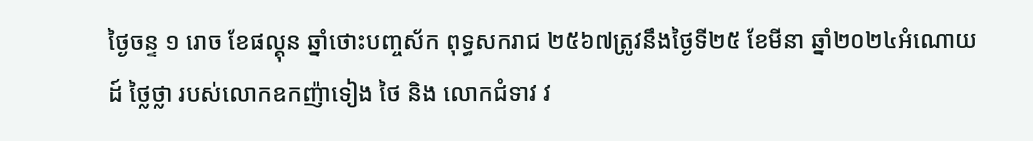ថ្ងៃចន្ទ ១ រោច ខែផល្គុន ឆ្នាំថោះបញ្ចស័ក ពុទ្ធសករាជ ២៥៦៧ត្រូវនឹងថ្ងៃទី២៥ ខែមីនា ឆ្នាំ២០២៤អំណោយដ៍ ថ្លៃថ្លា របស់លោកឧកញ៉ាទៀង ថៃ និង លោកជំទាវ វ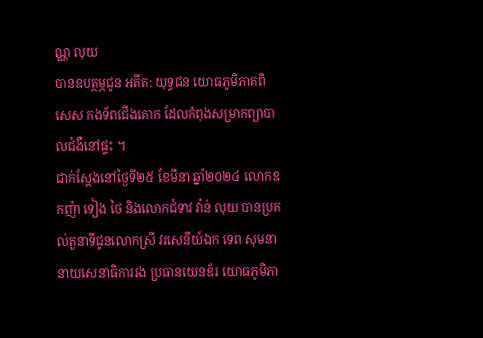ណ្ណ លុយ
បានឧបត្ថម្ភជូន អតីត: យុទ្ធជន យោធភូមិភាគពិសេស កងទ័ពជើងគោក ដែលកំពុងសម្រាកព្យាបាលជំងឺនៅផ្ទះ ។
ជាក់ស្ដែងនៅថ្ងៃទី២៥ ខែមីនា ឆ្នាំ២០២៤ លោកឧកញ៉ា ទៀង ថៃ និងលោកជំទាវ វ៉ាន់ លុយ បានប្រគល់តួនាទីជូនលោកស្រី វរសេនីយ៍ឯក ទេព សុមនា នាយសេនាធិការរង ប្រធានយេនឌ័រ យោធភូមិភា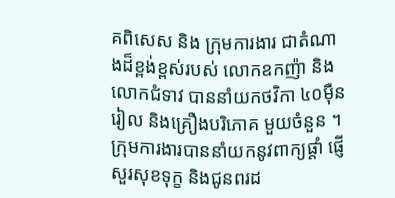គពិសេស និង ក្រុមការងារ ជាតំណាងដ៏ខ្ពង់ខ្ពស់របស់ លោកឧកញ៉ា និងលោកជំទាវ បាននាំយកថវិកា ៤០មុឺនរៀល និងគ្រឿងបរិភោគ មួយចំនួន ។
ក្រុមការងារបាននាំយកនូវពាក្យផ្ដាំ ផ្ញើសួរសុខទុក្ខ និងជូនពរដ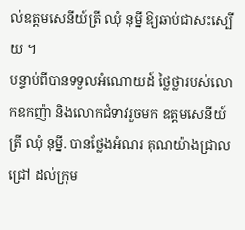ល់ឧត្តមសេនីយ៍ត្រី ឈុំ នុម្នី ឱ្យឆាប់ជាសះស្បើយ ។
បន្ទាប់ពីបានទទួលអំណោយដ៍ ថ្លៃថ្លារបស់លោកឧកញ៉ា និងលោកជំទាវរួចមក ឧត្តមសេនីយ៍ត្រី ឈុំ នុម្នី. បានថ្លែងអំណរ គុណយ៉ាងជ្រាលជ្រៅ ដល់ក្រុម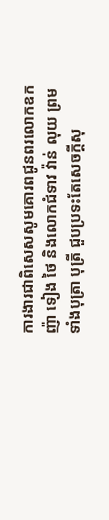ការងារជាពិសេសសូមគោរពជូនពរលោកឧកញ៉ា ទៀង ថៃ និងលោកជំទាវ វ៉ាន់ លុយ ព្រមទាំងបុត្រា បុត្រី ជួបប្រទះតែសេចក្តីសុ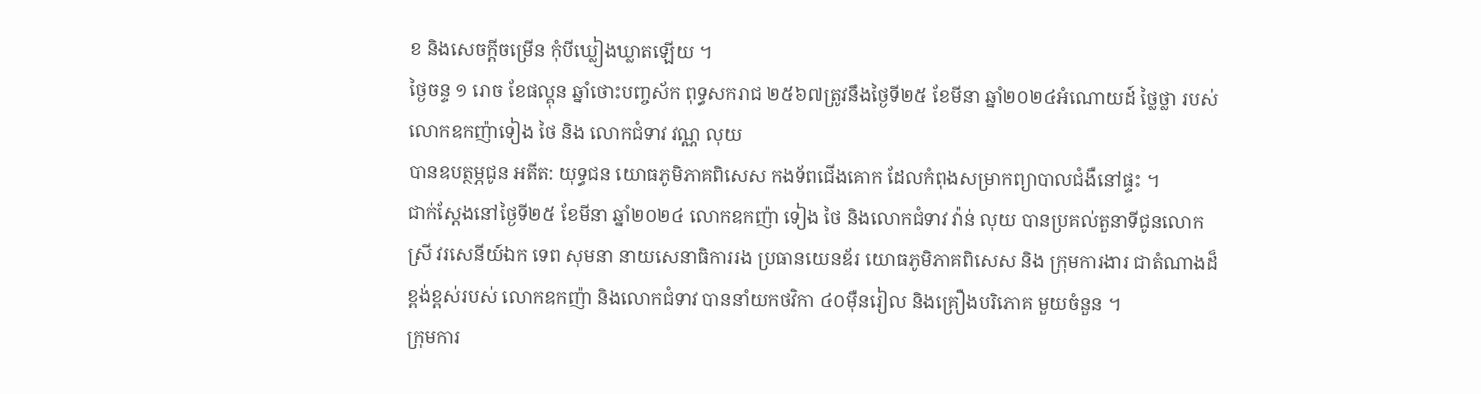ខ និងសេចក្តីចម្រើន កុំបីឃ្លៀងឃ្លាតឡើយ ។
ថ្ងៃចន្ទ ១ រោច ខែផល្គុន ឆ្នាំថោះបញ្ចស័ក ពុទ្ធសករាជ ២៥៦៧ត្រូវនឹងថ្ងៃទី២៥ ខែមីនា ឆ្នាំ២០២៤អំណោយដ៍ ថ្លៃថ្លា របស់លោកឧកញ៉ាទៀង ថៃ និង លោកជំទាវ វណ្ណ លុយ
បានឧបត្ថម្ភជូន អតីត: យុទ្ធជន យោធភូមិភាគពិសេស កងទ័ពជើងគោក ដែលកំពុងសម្រាកព្យាបាលជំងឺនៅផ្ទះ ។
ជាក់ស្ដែងនៅថ្ងៃទី២៥ ខែមីនា ឆ្នាំ២០២៤ លោកឧកញ៉ា ទៀង ថៃ និងលោកជំទាវ វ៉ាន់ លុយ បានប្រគល់តួនាទីជូនលោកស្រី វរសេនីយ៍ឯក ទេព សុមនា នាយសេនាធិការរង ប្រធានយេនឌ័រ យោធភូមិភាគពិសេស និង ក្រុមការងារ ជាតំណាងដ៏ខ្ពង់ខ្ពស់របស់ លោកឧកញ៉ា និងលោកជំទាវ បាននាំយកថវិកា ៤០មុឺនរៀល និងគ្រឿងបរិភោគ មួយចំនួន ។
ក្រុមការ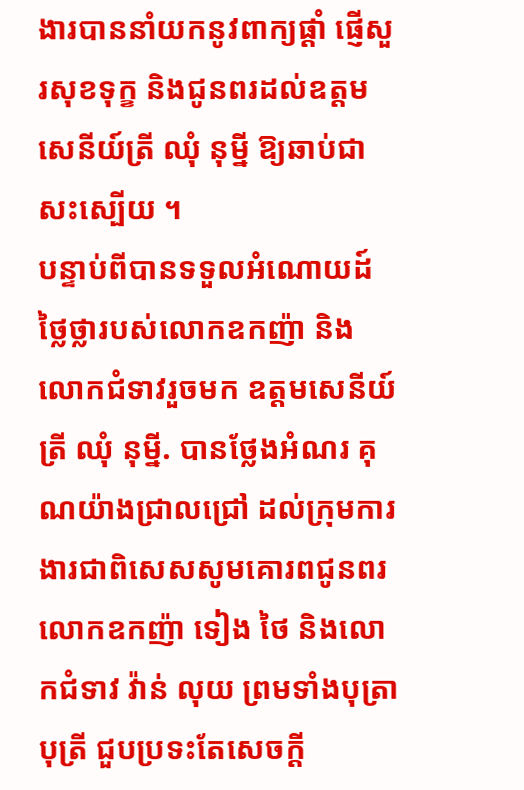ងារបាននាំយកនូវពាក្យផ្ដាំ ផ្ញើសួរសុខទុក្ខ និងជូនពរដល់ឧត្តមសេនីយ៍ត្រី ឈុំ នុម្នី ឱ្យឆាប់ជាសះស្បើយ ។
បន្ទាប់ពីបានទទួលអំណោយដ៍ ថ្លៃថ្លារបស់លោកឧកញ៉ា និងលោកជំទាវរួចមក ឧត្តមសេនីយ៍ត្រី ឈុំ នុម្នី. បានថ្លែងអំណរ គុណយ៉ាងជ្រាលជ្រៅ ដល់ក្រុមការងារជាពិសេសសូមគោរពជូនពរលោកឧកញ៉ា ទៀង ថៃ និងលោកជំទាវ វ៉ាន់ លុយ ព្រមទាំងបុត្រា បុត្រី ជួបប្រទះតែសេចក្តី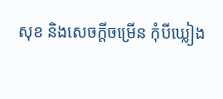សុខ និងសេចក្តីចម្រើន កុំបីឃ្លៀង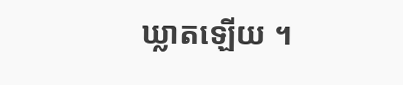ឃ្លាតឡើយ ។